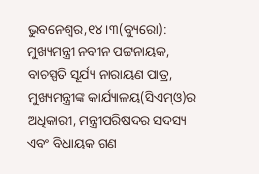ଭୁବନେଶ୍ୱର,୧୪।୩(ବ୍ୟୁରୋ): ମୁଖ୍ୟମନ୍ତ୍ରୀ ନବୀନ ପଟ୍ଟନାୟକ, ବାଚସ୍ପତି ସୂର୍ଯ୍ୟ ନାରାୟଣ ପାତ୍ର, ମୁଖ୍ୟମନ୍ତ୍ରୀଙ୍କ କାର୍ଯ୍ୟାଳୟ(ସିଏମ୍ଓ)ର ଅଧିକାରୀ, ମନ୍ତ୍ରୀପରିଷଦର ସଦସ୍ୟ ଏବଂ ବିଧାୟକ ଗଣ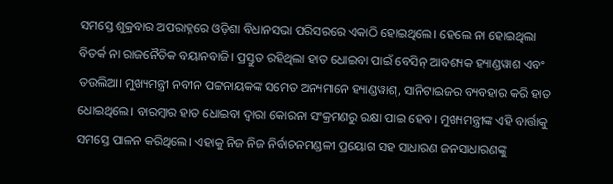ସମସ୍ତେ ଶୁକ୍ରବାର ଅପରାହ୍ନରେ ଓଡ଼ିଶା ବିଧାନସଭା ପରିସରରେ ଏକାଠି ହୋଇଥିଲେ। ହେଲେ ନା ହୋଇଥିଲା ବିତର୍କ ନା ରାଜନୈତିକ ବୟାନବାଜି। ପ୍ରସ୍ତୁତ ରହିଥିଲା ହାତ ଧୋଇବା ପାଇଁ ବେସିନ୍ ଆବଶ୍ୟକ ହ୍ୟାଣ୍ଡୱାଶ ଏବଂ ତଉଲିଆ। ମୁଖ୍ୟମନ୍ତ୍ରୀ ନବୀନ ପଟ୍ଟନାୟକଙ୍କ ସମେତ ଅନ୍ୟମାନେ ହ୍ୟାଣ୍ଡୱାଶ୍, ସାନିଟାଇଜର ବ୍ୟବହାର କରି ହାତ ଧୋଇଥିଲେ। ବାରମ୍ବାର ହାତ ଧୋଇବା ଦ୍ୱାରା କୋରନା ସଂକ୍ରମଣରୁ ରକ୍ଷା ପାଇ ହେବ। ମୁଖ୍ୟମନ୍ତ୍ରୀଙ୍କ ଏହି ବାର୍ତ୍ତାକୁ ସମସ୍ତେ ପାଳନ କରିଥିଲେ। ଏହାକୁ ନିଜ ନିଜ ନିର୍ବାଚନମଣ୍ଡଳୀ ପ୍ରୟୋଗ ସହ ସାଧାରଣ ଜନସାଧାରଣଙ୍କୁ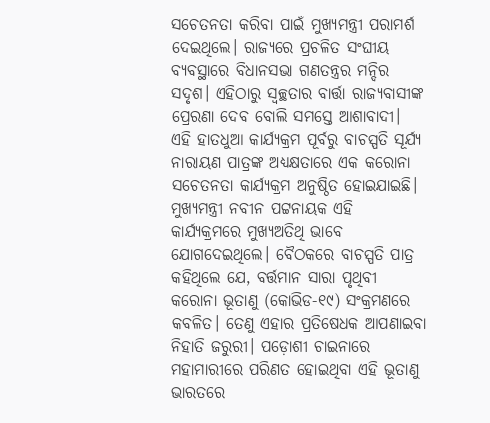ସଚେତନତା କରିବା ପାଇଁ ମୁଖ୍ୟମନ୍ତ୍ରୀ ପରାମର୍ଶ ଦେଇଥିଲେ। ରାଜ୍ୟରେ ପ୍ରଚଳିତ ସଂଘୀୟ ବ୍ୟବସ୍ଥାରେ ବିଧାନସଭା ଗଣତନ୍ତ୍ରର ମନ୍ଦିର ସଦୃଶ। ଏହିଠାରୁ ସ୍ବଚ୍ଛତାର ବାର୍ତ୍ତା ରାଜ୍ୟବାସୀଙ୍କ ପ୍ରେରଣା ଦେବ ବୋଲି ସମସ୍ତେ ଆଶାବାଦୀ।
ଏହି ହାତଧୁଆ କାର୍ଯ୍ୟକ୍ରମ ପୂର୍ବରୁ ବାଚସ୍ପତି ସୂର୍ଯ୍ୟ ନାରାୟଣ ପାତ୍ରଙ୍କ ଅଧ୍ୟକ୍ଷତାରେ ଏକ କରୋନା ସଚେତନତା କାର୍ଯ୍ୟକ୍ରମ ଅନୁଷ୍ଠିତ ହୋଇଯାଇଛି। ମୁଖ୍ୟମନ୍ତ୍ରୀ ନବୀନ ପଟ୍ଟନାୟକ ଏହି କାର୍ଯ୍ୟକ୍ରମରେ ମୁଖ୍ୟଅତିଥି ଭାବେ ଯୋଗଦେଇଥିଲେ। ବୈଠକରେ ବାଚସ୍ପତି ପାତ୍ର କହିଥିଲେ ଯେ, ବର୍ତ୍ତମାନ ସାରା ପୃଥିବୀ କରୋନା ଭୂତାଣୁ (କୋଭିଡ-୧୯) ସଂକ୍ରମଣରେ କବଳିତ। ତେଣୁ ଏହାର ପ୍ରତିଷେଧକ ଆପଣାଇବା ନିହାତି ଜରୁରୀ। ପଡ଼ୋଶୀ ଚାଇନାରେ ମହାମାରୀରେ ପରିଣତ ହୋଇଥିବା ଏହି ଭୂତାଣୁ ଭାରତରେ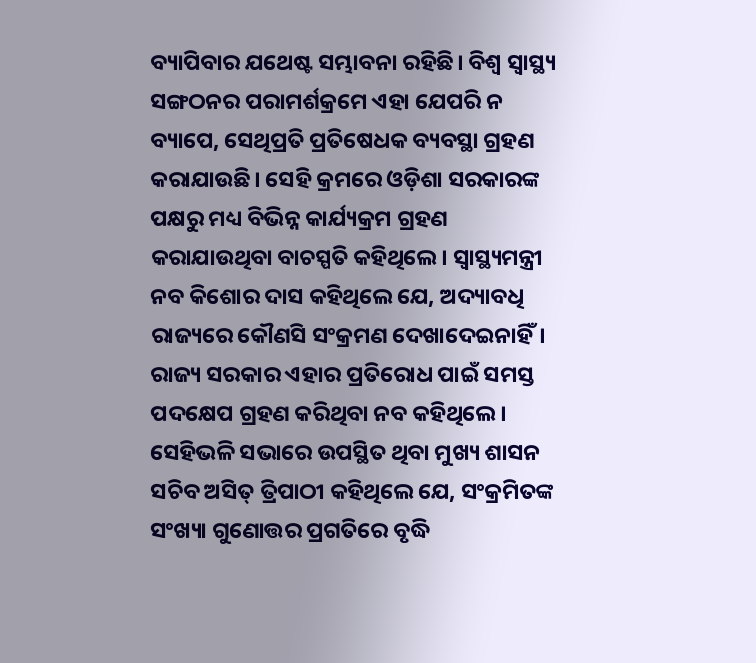ବ୍ୟାପିବାର ଯଥେଷ୍ଟ ସମ୍ଭାବନା ରହିଛି। ବିଶ୍ୱ ସ୍ବାସ୍ଥ୍ୟ ସଙ୍ଗଠନର ପରାମର୍ଶକ୍ରମେ ଏହା ଯେପରି ନ ବ୍ୟାପେ, ସେଥିପ୍ରତି ପ୍ରତିଷେଧକ ବ୍ୟବସ୍ଥା ଗ୍ରହଣ କରାଯାଉଛି। ସେହି କ୍ରମରେ ଓଡ଼ିଶା ସରକାରଙ୍କ ପକ୍ଷରୁ ମଧ୍ୟ ବିଭିନ୍ନ କାର୍ଯ୍ୟକ୍ରମ ଗ୍ରହଣ କରାଯାଉଥିବା ବାଚସ୍ପତି କହିଥିଲେ। ସ୍ବାସ୍ଥ୍ୟମନ୍ତ୍ରୀ ନବ କିଶୋର ଦାସ କହିଥିଲେ ଯେ, ଅଦ୍ୟାବଧି ରାଜ୍ୟରେ କୌଣସି ସଂକ୍ରମଣ ଦେଖାଦେଇନାହିଁ। ରାଜ୍ୟ ସରକାର ଏହାର ପ୍ରତିରୋଧ ପାଇଁ ସମସ୍ତ ପଦକ୍ଷେପ ଗ୍ରହଣ କରିଥିବା ନବ କହିଥିଲେ। ସେହିଭଳି ସଭାରେ ଉପସ୍ଥିତ ଥିବା ମୁଖ୍ୟ ଶାସନ ସଚିବ ଅସିତ୍ ତ୍ରିପାଠୀ କହିଥିଲେ ଯେ, ସଂକ୍ରମିତଙ୍କ ସଂଖ୍ୟା ଗୁଣୋତ୍ତର ପ୍ରଗତିରେ ବୃଦ୍ଧି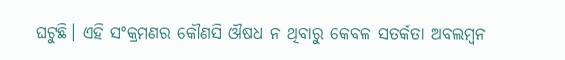ଘଟୁଛି। ଏହି ସଂକ୍ରମଣର କୌଣସି ଔଷଧ ନ ଥିବାରୁ କେବଳ ସତର୍କତା ଅବଲମ୍ବନ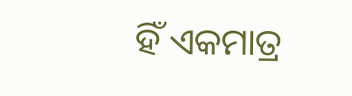ହିଁ ଏକମାତ୍ର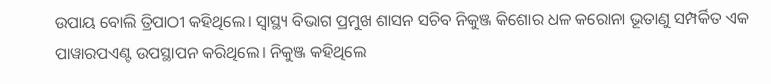ଉପାୟ ବୋଲି ତ୍ରିପାଠୀ କହିଥିଲେ। ସ୍ବାସ୍ଥ୍ୟ ବିଭାଗ ପ୍ରମୁଖ ଶାସନ ସଚିବ ନିକୁଞ୍ଜ କିଶୋର ଧଳ କରୋନା ଭୂତାଣୁ ସମ୍ପର୍କିତ ଏକ ପାୱାରପଏଣ୍ଟ ଉପସ୍ଥାପନ କରିଥିଲେ। ନିକୁଞ୍ଜ କହିଥିଲେ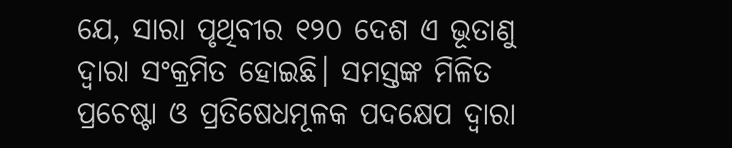ଯେ, ସାରା ପୃଥିବୀର ୧୨୦ ଦେଶ ଏ ଭୂତାଣୁ ଦ୍ୱାରା ସଂକ୍ରମିତ ହୋଇଛି। ସମସ୍ତଙ୍କ ମିଳିତ ପ୍ରଚେଷ୍ଟା ଓ ପ୍ରତିଷେଧମୂଳକ ପଦକ୍ଷେପ ଦ୍ୱାରା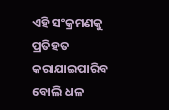ଏହି ସଂକ୍ରମଣକୁ ପ୍ରତିହତ କରାଯାଇପାରିବ ବୋଲି ଧଳ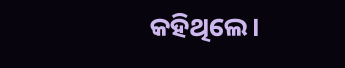କହିଥିଲେ।